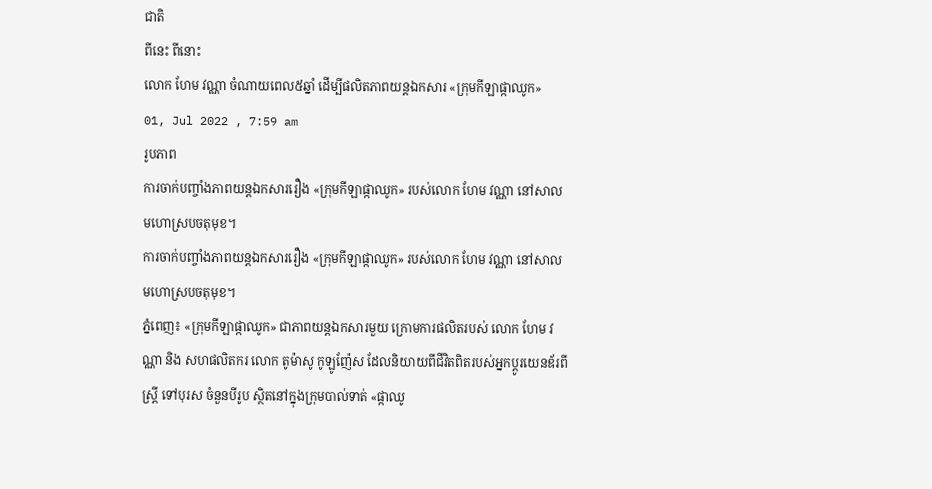ជាតិ
ពីនេះ ពីនោះ
លោក ហែម វណ្ណា ចំណាយពេល៥ឆ្នាំ ដើម្បីផលិតភាពយន្តឯកសារ «ក្រុមកីឡាផ្កាឈូក»
01, Jul 2022 , 7:59 am
រូបភាព
ការចាក់បញ្ចាំងភាពយន្តឯកសាររឿង «ក្រុមកីឡាផ្កាឈូក» របស់លោក ហែម វណ្ណា នៅសាលមហោស្របចតុមុខ។
ការចាក់បញ្ចាំងភាពយន្តឯកសាររឿង «ក្រុមកីឡាផ្កាឈូក» របស់លោក ហែម វណ្ណា នៅសាលមហោស្របចតុមុខ។
ភ្នំពេញ៖ «ក្រុមកីឡាផ្កាឈូក» ជាភាពយន្តឯកសារមួយ ក្រោមការផលិតរបស់ លោក ហែម វណ្ណា និង សហផលិតករ លោក តូម៉ាសូ កូឡូញ៉ែស ដែលនិយាយពីជីវិតពិតរបស់អ្នកប្ដូរយេនឌ័រពីស្ត្រី ទៅបុរស ចំនួនបីរូប ស្ថិតនៅក្នុងក្រុមបាល់ទាត់ «ផ្កាឈូ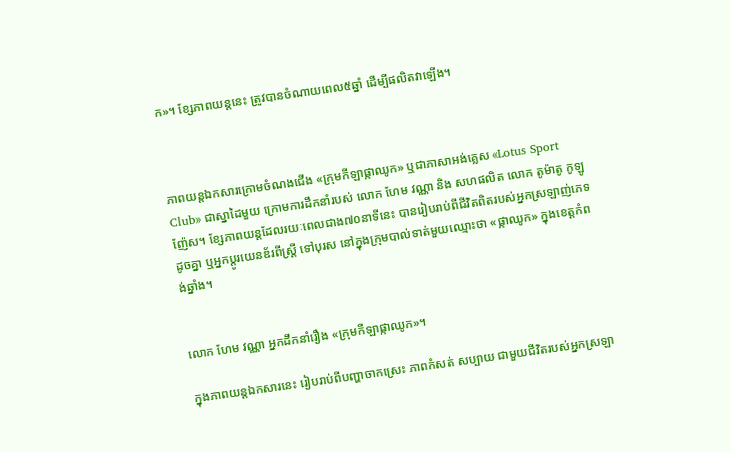ក»។ ខ្សែភាពយន្តនេះ ត្រូវបានចំណាយពេល៥ឆ្នាំ ដើម្បីផលិតវាឡើង។



ភាពយន្តឯកសារក្រោមចំណងជើង «ក្រុមកីឡាផ្កាឈូក» ឬជាភាសាអង់គ្លេស «Lotus Sport Club» ជាស្នាដៃមួយ ក្រោមការដឹកនាំរបស់ លោក ហែម វណ្ណា និង សហផលិត លោក តូម៉ាតូ កូឡូញ៉ែស។ ខ្សែភាពយន្តដែលរយៈពេលជាង៧០នាទីនេះ បានរៀបរាប់ពីជីវិតពិតរបស់អ្នកស្រឡាញ់ភេទដូចគ្នា ឬអ្នកប្ដូរយេនឌ័រពីស្ត្រី ទៅបុរស នៅក្នុងក្រុមបាល់ទាត់មួយឈ្មោះថា «ផ្កាឈូក» ក្នុងខេត្តកំពង់ឆ្នាំង។


លោក ហែម វណ្ណា អ្នកដឹកនាំរឿង «ក្រុមកីឡាផ្កាឈូក»។

ក្នុងភាពយន្តឯកសារនេះ រៀបរាប់ពីបញ្ហាចាកស្រេះ ភាពកំសត់ សប្បាយ ជាមួយជីវិតរបស់អ្នកស្រឡា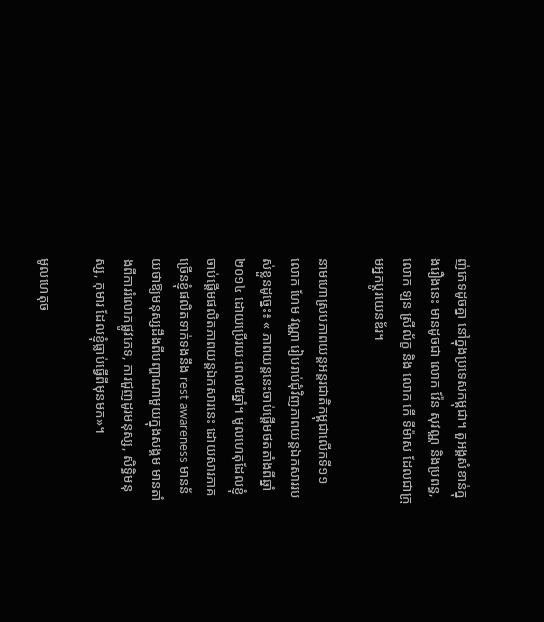ញ់ភេទដូចគ្នា នៅក្នុងប្រទេសកម្ពុជា។ តួអង្គសំខាន់ក្នុងរឿងនេះ មានដូចជា លោក វ៉ែន សុវណ្ណ និងប្រពន្ធ, លោក ឡន ស្រីល័ក្ខ និង លោក កើ ទីម៉ាស ដែលជាក្រុមអ្នកប្ដូរយេនឌ័រ។

នាមហោស្របភាពយន្តអន្តរជាតិកម្ពុជាលើកទី១១ លោក ហែម វណ្ណា រៀបរាប់ជុំវិញភាពយន្តឯកសាររបស់ខ្លួនដូច្នេះ៖ « ភាពយន្តនេះចាប់ផ្ដើមថតតាំងពីឆ្នាំ២០១៤ ដោយប្រើរយៈពេល៥ឆ្នាំ។ មូលហេតុដែលខ្ញុំចាប់ផ្ដើមផលិតភាពយន្តឯកសារនេះ ដោយសារភាគច្រើនខ្ញុំផលិតទាក់ទងនឹង rest awareness មានន័យថាឱ្យមនុស្សដឹងពីបញ្ហាណាមួយក្នុងសង្គម មានតាំងពីការរំលោភផ្លូវភេទ, ការជួញដូរមនុស្ស, សិទ្ធិមនុស្ស, កុមារ ដែលខ្ញុំធ្លាប់ធ្វើពីមុនមក»។

មូលហេតុច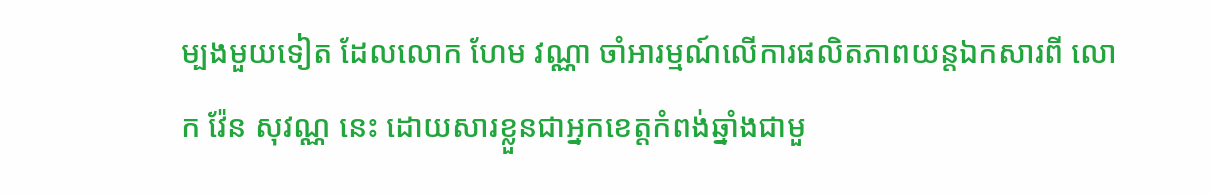ម្បងមួយទៀត ដែលលោក ហែម វណ្ណា ចាំអារម្មណ៍លើការផលិតភាពយន្តឯកសារពី លោក វ៉ែន សុវណ្ណ នេះ ដោយសារខ្លួនជាអ្នកខេត្តកំពង់ឆ្នាំងជាមួ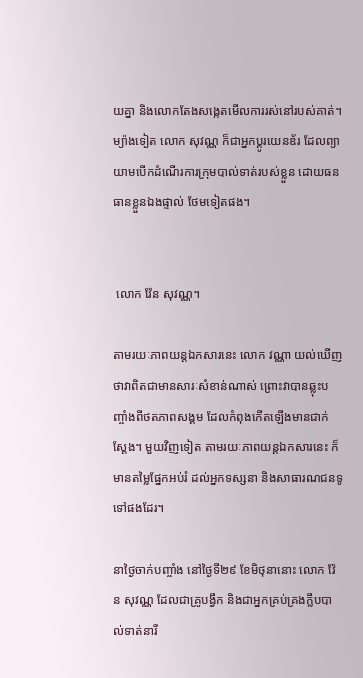យគ្នា និងលោកតែងសង្កេតមើលការរស់នៅរបស់គាត់។ ម្យ៉ាងទៀត លោក សុវណ្ណ ក៏ជាអ្នកប្ដូរយេនឌ័រ ដែលព្យាយាមបើកដំណើរការក្រុមបាល់ទាត់របស់ខ្លួន ដោយធនធានខ្លួនឯងផ្ទាល់ ថែមទៀតផង។


 លោក វ៉ែន សុវណ្ណ។

តាមរយៈភាពយន្តឯកសារនេះ លោក វណ្ណា យល់ឃើញថាវាពិតជាមានសារៈសំខាន់ណាស់ ព្រោះវាបានឆ្លុះបញ្ចាំងពីថតភាពសង្គម ដែលកំពុងកើតឡើងមានជាក់ស្ដែង។ មួយវិញទៀត តាមរយៈភាពយន្តឯកសារនេះ ក៏មានតម្លៃផ្នែកអប់រំ ដល់អ្នកទស្សនា និងសាធារណជនទូទៅផងដែរ។

នាថ្ងៃចាក់បញ្ចាំង នៅថ្ងៃទី២៩ ខែមិថុនានោះ លោក វ៉ែន សុវណ្ណ ដែលជាគ្រូបង្វឹក និងជាអ្នកគ្រប់គ្រងក្លឹបបាល់ទាត់នារី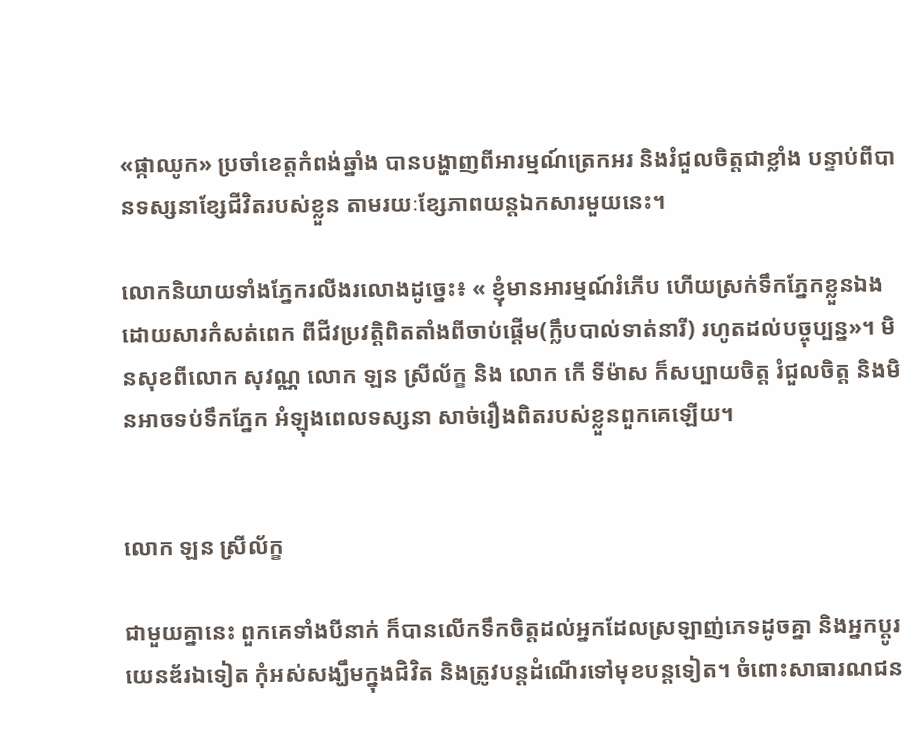«ផ្កាឈូក» ប្រចាំខេត្តកំពង់ឆ្នាំង បានបង្ហាញពីអារម្មណ៍ត្រេកអរ និងរំជួលចិត្តជាខ្លាំង បន្ទាប់ពីបានទស្សនាខ្សែជីវិតរបស់ខ្លួន តាមរយៈខ្សែភាពយន្តឯកសារមួយនេះ។

លោកនិយាយទាំងភ្នែករលីងរលោងដូច្នេះ៖ « ខ្ញុំមានអារម្មណ៍រំភើប ហើយស្រក់ទឹកភ្នែកខ្លួនឯង ដោយសារកំសត់ពេក ពីជីវប្រវត្តិពិតតាំងពីចាប់ផ្ដើម(ក្លឹបបាល់ទាត់នារី) រហូតដល់បច្ចុប្បន្ន»។ មិនសុខពីលោក សុវណ្ណ លោក ឡន ស្រីល័ក្ខ និង លោក កើ ទីម៉ាស ក៏សប្បាយចិត្ត រំជួលចិត្ត និងមិនអាចទប់ទឹកភ្នែក អំឡុងពេលទស្សនា សាច់រឿងពិតរបស់ខ្លួនពួកគេឡើយ។


លោក ឡន ស្រីល័ក្ខ

ជាមួយគ្នានេះ ពួកគេទាំងបីនាក់ ក៏បានលើកទឹកចិត្តដល់អ្នកដែលស្រឡាញ់ភេទដូចគ្នា និងអ្នកប្ដូរយេនឌ័រឯទៀត កុំអស់សង្ឃឹមក្នុងជិវិត និងត្រូវបន្តដំណើរទៅមុខបន្តទៀត។ ចំពោះសាធារណជន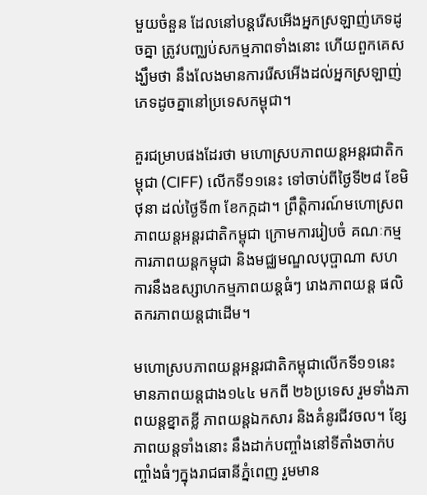មួយចំនួន ដែលនៅបន្តរើសអើងអ្នកស្រឡាញ់ភេទដូចគ្នា ត្រូវបញ្ឈប់សកម្មភាពទាំងនោះ ហើយពួកគេសង្ឃឹមថា នឹងលែងមានការរើសអើងដល់អ្នកស្រឡាញ់ភេទដូចគ្នានៅប្រទេសកម្ពុជា។

គួរជម្រាបផងដែរថា មហោស្របភាពយន្តអន្តរជាតិកម្ពុជា (CIFF) លើកទី១១នេះ ទៅចាប់ពីថ្ងៃទី២៨ ខែមិថុនា ដល់ថ្ងៃទី៣ ខែកក្កដា។ ព្រឹត្តិការណ៍មហោស្រពភាពយន្តអន្តរជាតិកម្ពុជា ក្រោមការរៀបចំ គណៈកម្មការភាពយន្តកម្ពុជា និងមជ្ឈមណ្ឌលបុប្ផាណា សហការនឹងឧស្សាហកម្មភាពយន្តធំៗ រោងភាពយន្ត ផលិតករភាពយន្តជាដើម។

មហោស្របភាពយន្តអន្តរជាតិកម្ពុជាលើកទី១១នេះ មានភាពយន្តជាង១៤៤ មកពី ២៦ប្រទេស រួមទាំងភាពយន្តខ្នាតខ្លី ភាពយន្តឯកសារ និងគំនូរជីវចល។ ខ្សែភាពយន្តទាំងនោះ នឹងដាក់បញ្ចាំងនៅទីតាំងចាក់បញ្ចាំងធំៗក្នុងរាជធានីភ្នំពេញ រួមមាន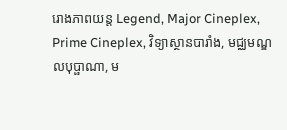រោងភាពយន្ត Legend, Major Cineplex, Prime Cineplex, វិទ្យាស្ថានបារាំង, មជ្ឈមណ្ឌលបុប្ផាណា, ម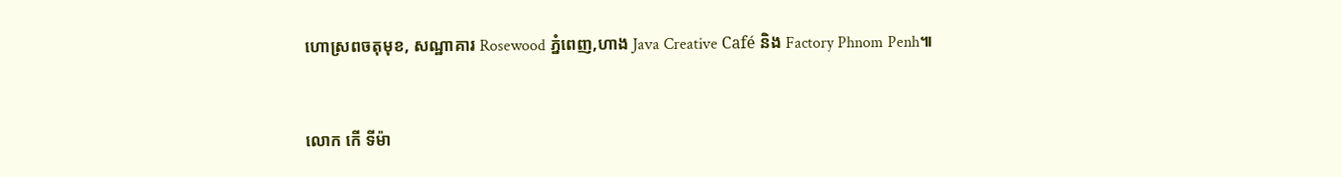ហោស្រពចតុមុខ, សណ្ឋាគារ Rosewood ភ្នំពេញ,ហាង Java Creative Café និង Factory Phnom Penh៕



លោក កើ ទីម៉ា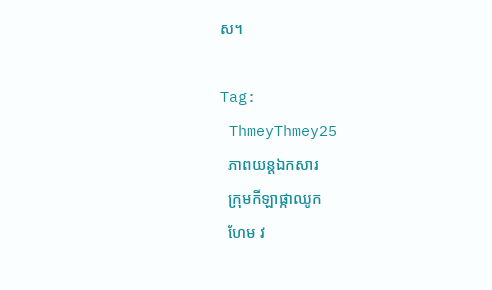ស។

Tag:
 ThmeyThmey25
  ភាពយន្តឯកសារ
  ក្រុមកីឡាផ្កាឈូក
  ហែម វ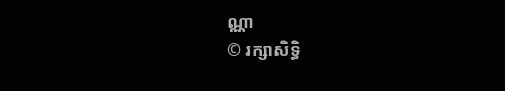ណ្ណា
© រក្សាសិទ្ធិ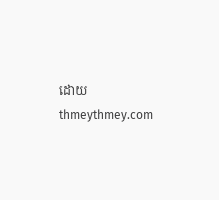ដោយ thmeythmey.com